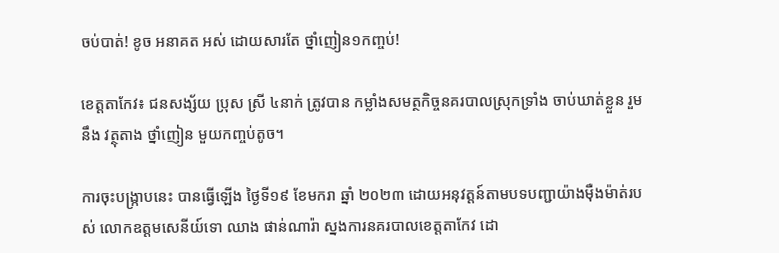ចប់បាត់! ខូច អនាគត អស់ ដោយសារតែ ថ្នាំញៀន១កញ្ចប់!

ខេត្តតាកែវ៖ ជនសង្ស័យ ប្រុស ស្រី ៤នាក់ ត្រូវបាន កម្លាំងសមត្ថកិច្ចនគរបាលស្រុកទ្រាំង ចាប់ឃាត់ខ្លួន រួមនឹង វត្ថុតាង ថ្នាំញៀន មួយកញ្ចប់តូច។

ការចុះបង្រ្កាបនេះ បានធ្វើឡើង ថ្ងៃទី១៩ ខែមករា ឆ្នាំ ២០២៣ ដោយអនុវត្តន៍តាមបទបញ្ជាយ៉ាងម៉ឺងម៉ាត់របស់ លោកឧត្ដមសេនីយ៍ទោ ឈាង ផាន់ណារ៉ា ស្នងការនគរបាលខេត្តតាកែវ ដោ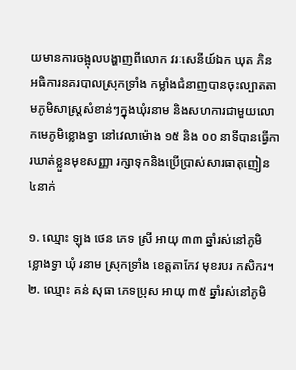យមានការចង្អុលបង្ហាញពីលោក វរៈសេនីយ៍ឯក ឃុត ភិន អធិការនគរបាលស្រុកទ្រាំង កម្លាំងជំនាញបានចុះល្បាតតាមភូមិសាស្រ្តសំខាន់ៗក្នុងឃុំរនាម និងសហការជាមួយលោកមេភូមិខ្លោងទ្វា នៅវេលាម៉ោង ១៥ និង ០០ នាទីបានធ្វើការឃាត់ខ្លួនមុខសញ្ញា រក្សាទុកនិងប្រើប្រាស់សារធាតុញៀន ៤នាក់

១. ឈ្មោះ ឡុង ថេន ភេទ ស្រី អាយុ ៣៣ ឆ្នាំរស់នៅភូមិ ខ្លោងទ្វា ឃុំ រនាម ស្រុកទ្រាំង ខេត្តតាកែវ មុខរបរ កសិករ។
២. ឈ្មោះ គន់ សុធា ភេទប្រុស អាយុ ៣៥ ឆ្នាំរស់នៅភូមិ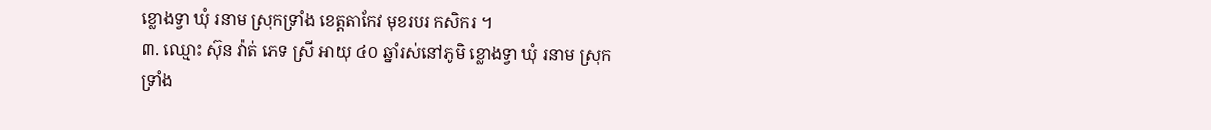ខ្លោងទ្វា ឃុំ រនាម ស្រុកទ្រាំង ខេត្តតាកែវ មុខរបរ កសិករ ។
៣. ឈ្មោះ ស៊ុន វ៉ាត់ ភេទ ស្រី អាយុ ៤០ ឆ្នាំរស់នៅភូមិ ខ្លោងទ្វា ឃុំ រនាម ស្រុកទ្រាំង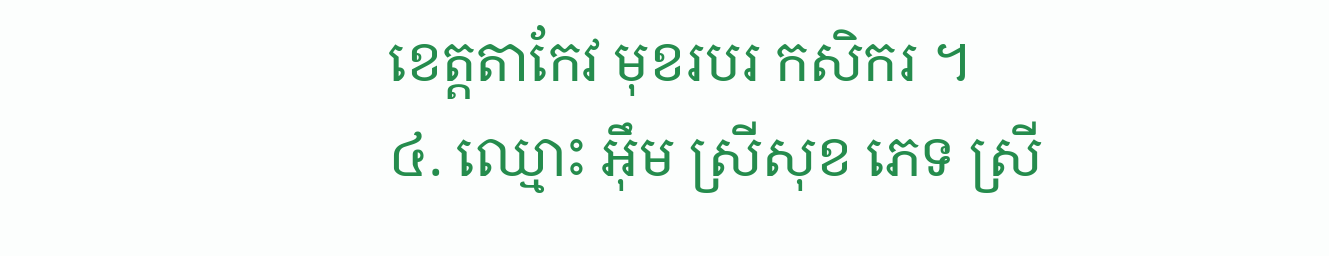ខេត្តតាកែវ មុខរបរ កសិករ ។
៤. ឈ្មោះ អ៊ឹម ស្រីសុខ ភេទ ស្រី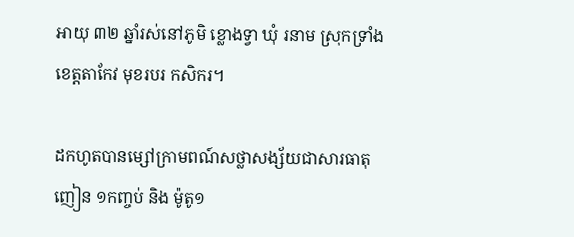អាយុ ៣២ ឆ្នាំរស់នៅភូមិ ខ្លោងទ្វា ឃុំ រនាម ស្រុកទ្រាំង ខេត្តតាកែវ មុខរបរ កសិករ។

ដកហូតបានម្សៅក្រាមពណ៍សថ្លាសង្ស័យជាសារធាតុញៀន ១កញ្ចប់ និង ម៉ូតូ១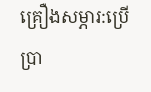គ្រឿងសម្ភារ:ប្រើប្រា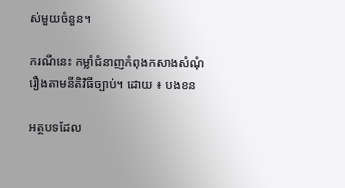ស់មួយចំនួន។

ករណីនេះ កម្លាំជំនាញកំពុងកសាងសំណុំរឿងតាមនីតិវិធីច្បាប់។ ដោយ ៖ បងខន

អត្ថបទដែល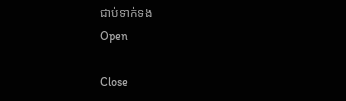ជាប់ទាក់ទង
Open

Close